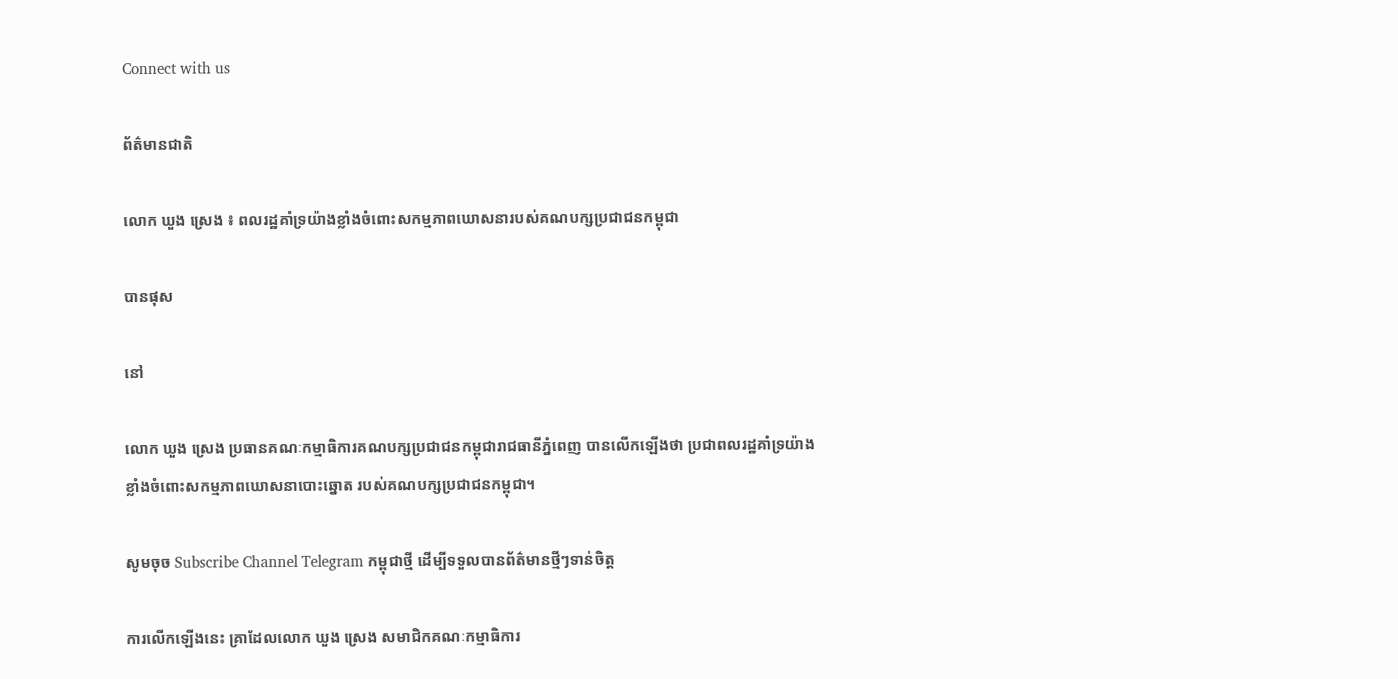Connect with us

ព័ត៌មានជាតិ

លោក ឃួង ស្រេង ៖ ពលរដ្ឋគាំទ្រយ៉ាងខ្លាំងចំពោះសកម្មភាពឃោសនារបស់គណបក្សប្រជាជនកម្ពុជា

បានផុស

នៅ

លោក ឃួង ស្រេង ប្រធានគណៈកម្មាធិការគណបក្សប្រជាជនកម្ពុជារាជធានីភ្នំពេញ បានលើកឡើងថា ប្រជាពលរដ្ឋគាំទ្រយ៉ាងខ្លាំងចំពោះសកម្មភាពឃោសនាបោះឆ្នោត របស់គណបក្សប្រជាជនកម្ពុជា។

សូមចុច Subscribe Channel Telegram កម្ពុជាថ្មី ដើម្បីទទួលបានព័ត៌មានថ្មីៗទាន់ចិត្ត

ការលើកឡើងនេះ គ្រាដែលលោក ឃួង ស្រេង សមាជិកគណៈកម្មាធិការ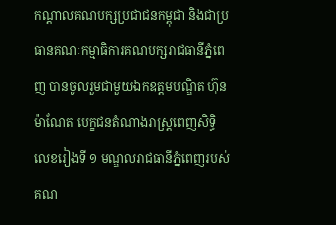កណ្តាលគណបក្សប្រជាជនកម្ពុជា និងជាប្រធានគណៈកម្មាធិការគណបក្សរាជធានីភ្នំពេញ បានចូលរួមជាមួយឯកឧត្ដមបណ្ឌិត ហ៊ុន ម៉ាណែត បេក្ខជនតំណាងរាស្រ្ដពេញសិទ្ធិលេខរៀងទី ១ មណ្ឌលរាជធានីភ្នំពេញរបស់គណ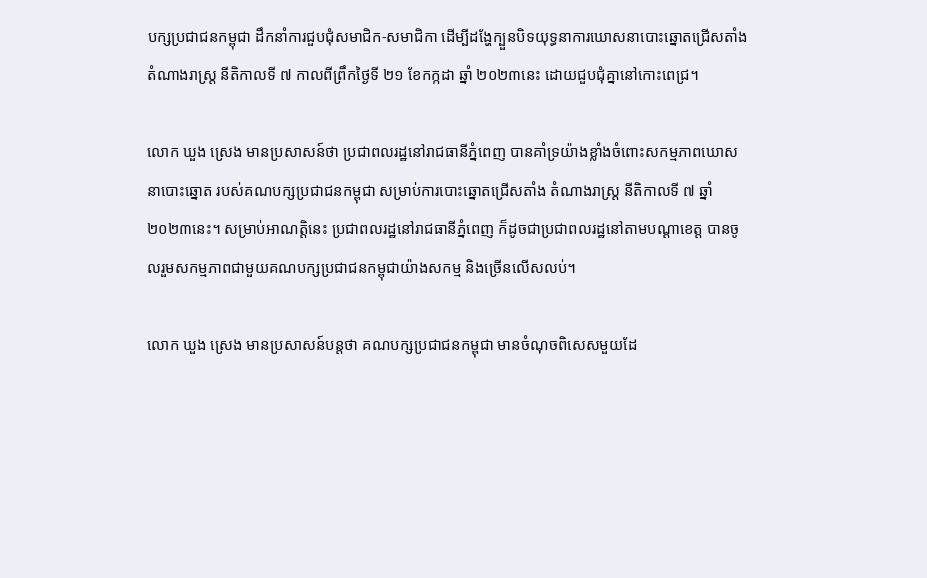បក្សប្រជាជនកម្ពុជា ដឹកនាំការជួបជុំសមាជិក-សមាជិកា ដើម្បីដង្ហែក្បួនបិទយុទ្ធនាការឃោសនាបោះឆ្នោតជ្រើសតាំង តំណាងរាស្ត្រ នីតិកាលទី ៧ កាលពីព្រឹកថ្ងៃទី ២១ ខែកក្កដា ឆ្នាំ ២០២៣នេះ ដោយជួបជុំគ្នានៅកោះពេជ្រ។

លោក ឃួង ស្រេង មានប្រសាសន៍ថា ប្រជាពលរដ្ឋនៅរាជធានីភ្នំពេញ បានគាំទ្រយ៉ាងខ្លាំងចំពោះសកម្មភាពឃោសនាបោះឆ្នោត របស់គណបក្សប្រជាជនកម្ពុជា សម្រាប់ការបោះឆ្នោតជ្រើសតាំង តំណាងរាស្រ្ដ នីតិកាលទី ៧ ឆ្នាំ ២០២៣នេះ។ សម្រាប់អាណត្តិនេះ ប្រជាពលរដ្ឋនៅរាជធានីភ្នំពេញ ក៏ដូចជាប្រជាពលរដ្ឋនៅតាមបណ្ដាខេត្ត បានចូលរួមសកម្មភាពជាមួយគណបក្សប្រជាជនកម្ពុជាយ៉ាងសកម្ម និងច្រើនលើសលប់។

លោក ឃួង ស្រេង មានប្រសាសន៍បន្តថា គណបក្សប្រជាជនកម្ពុជា មានចំណុចពិសេសមួយដែ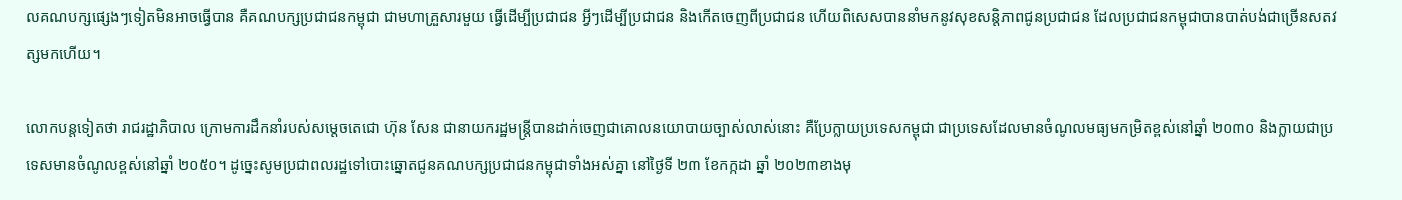លគណបក្សផ្សេងៗទៀតមិនអាចធ្វើបាន គឺគណបក្សប្រជាជនកម្ពុជា ជាមហាគ្រួសារមួយ ធ្វើដើម្បីប្រជាជន អ្វីៗដើម្បីប្រជាជន និងកើតចេញពីប្រជាជន ហើយពិសេសបាននាំមកនូវសុខសន្តិភាពជូនប្រជាជន ដែលប្រជាជនកម្ពុជាបានបាត់បង់ជាច្រើនសតវត្សមកហើយ។

លោកបន្តទៀតថា រាជរដ្ឋាភិបាល ក្រោមការដឹកនាំរបស់សម្ដេចតេជោ ហ៊ុន សែន ជានាយករដ្ឋមន្ត្រីបានដាក់ចេញជាគោលនយោបាយច្បាស់លាស់នោះ គឺប្រែក្លាយប្រទេសកម្ពុជា ជាប្រទេសដែលមានចំណូលមធ្យមកម្រិតខ្ពស់នៅឆ្នាំ ២០៣០ និងក្លាយជាប្រទេសមានចំណូលខ្ពស់នៅឆ្នាំ ២០៥០។ ដូច្នេះសូមប្រជាពលរដ្ឋទៅបោះឆ្នោតជូនគណបក្សប្រជាជនកម្ពុជាទាំងអស់គ្នា នៅថ្ងៃទី ២៣ ខែកក្កដា ឆ្នាំ ២០២៣ខាងមុ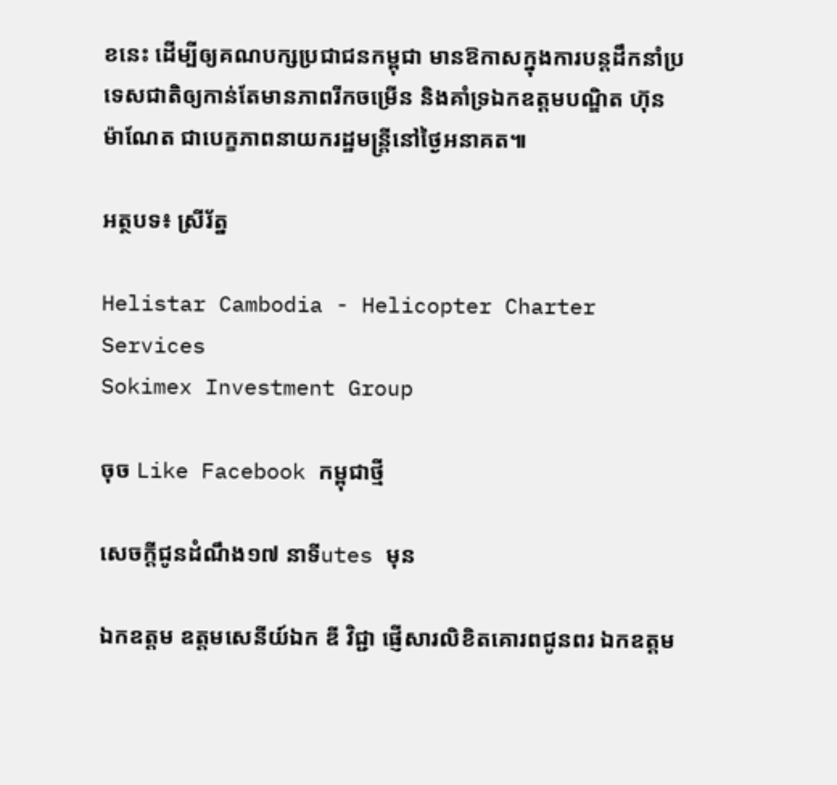ខនេះ ដើម្បីឲ្យគណបក្សប្រជាជនកម្ពុជា មានឱកាសក្នុងការបន្តដឹកនាំប្រទេសជាតិឲ្យកាន់តែមានភាពរីកចម្រើន និងគាំទ្រឯកឧត្តមបណ្ឌិត ហ៊ុន ម៉ាណែត ជាបេក្ខភាពនាយករដ្ឋមន្ត្រីនៅថ្ងៃអនាគត៕

អត្ថបទ៖ ស្រីរ័ត្ន

Helistar Cambodia - Helicopter Charter Services
Sokimex Investment Group

ចុច Like Facebook កម្ពុជាថ្មី

សេចក្ដីជូនដំណឹង១៧ នាទីutes មុន

ឯកឧត្តម ឧត្តមសេនីយ៍ឯក ឌី វិជ្ជា ផ្ញើសារលិខិតគោរពជូនពរ ឯកឧត្ដម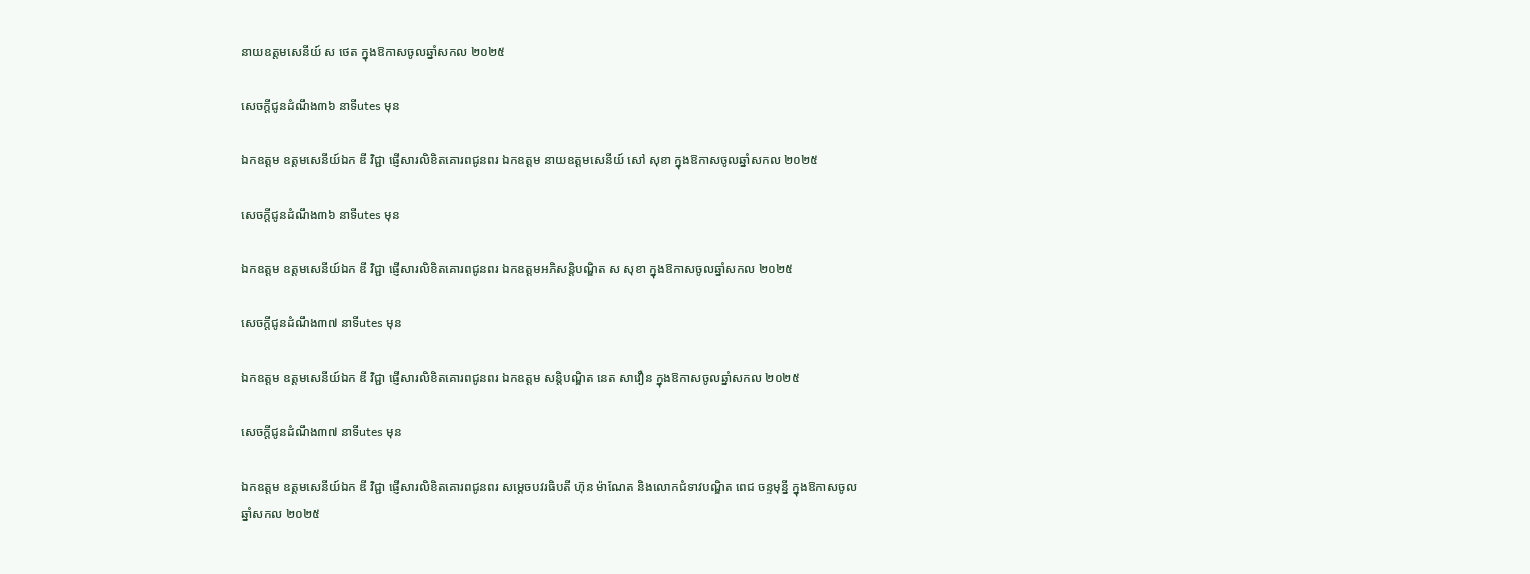នាយឧត្តមសេនីយ៍ ស ថេត ក្នុងឱកាសចូលឆ្នាំសកល ២០២៥

សេចក្ដីជូនដំណឹង៣៦ នាទីutes មុន

ឯកឧត្តម ឧត្តមសេនីយ៍ឯក ឌី វិជ្ជា ផ្ញើសារលិខិតគោរពជូនពរ ឯកឧត្ដម នាយឧត្ដមសេនីយ៍ សៅ សុខា ក្នុងឱកាសចូលឆ្នាំសកល ២០២៥

សេចក្ដីជូនដំណឹង៣៦ នាទីutes មុន

ឯកឧត្តម ឧត្តមសេនីយ៍ឯក ឌី វិជ្ជា ផ្ញើសារលិខិតគោរពជូនពរ ឯកឧត្ដមអភិសន្តិបណ្ឌិត ស សុខា ក្នុងឱកាសចូលឆ្នាំសកល ២០២៥

សេចក្ដីជូនដំណឹង៣៧ នាទីutes មុន

ឯកឧត្តម ឧត្តមសេនីយ៍ឯក ឌី វិជ្ជា ផ្ញើសារលិខិតគោរពជូនពរ ឯកឧត្តម សន្តិបណ្ឌិត នេត សាវឿន ក្នុងឱកាសចូលឆ្នាំសកល ២០២៥

សេចក្ដីជូនដំណឹង៣៧ នាទីutes មុន

ឯកឧត្តម ឧត្តមសេនីយ៍ឯក ឌី វិជ្ជា ផ្ញើសារលិខិតគោរពជូនពរ សម្ដេចបវរធិបតី ហ៊ុន ម៉ាណែត និងលោកជំទាវបណ្ឌិត ពេជ ចន្ទមុន្នី ក្នុងឱកាសចូលឆ្នាំសកល ២០២៥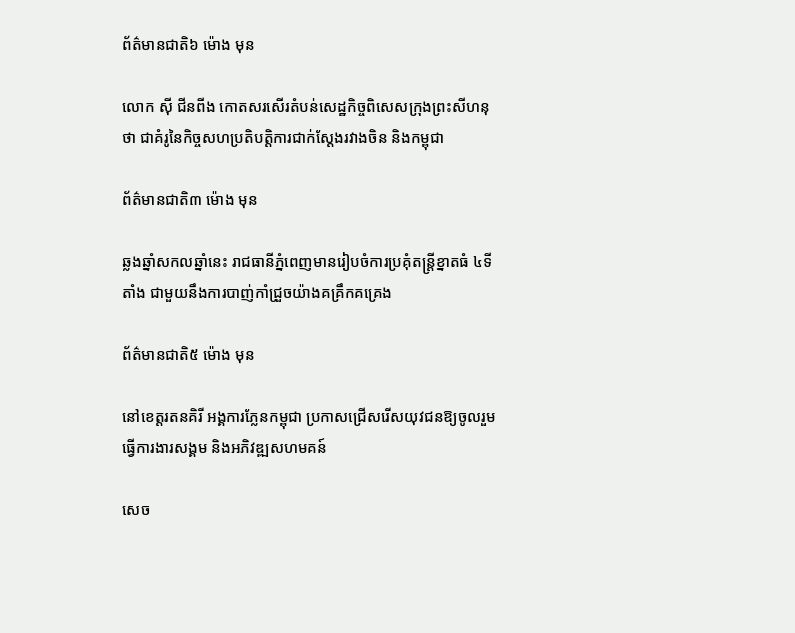ព័ត៌មានជាតិ៦ ម៉ោង មុន

លោក ស៊ី ជីនពីង កោតសរសើរតំបន់សេដ្ឋកិច្ចពិសេសក្រុងព្រះសីហនុថា ជាគំរូនៃកិច្ចសហប្រតិបត្តិការជាក់ស្តែងរវាងចិន និងកម្ពុជា

ព័ត៌មានជាតិ៣ ម៉ោង មុន

ឆ្លងឆ្នាំសកលឆ្នាំនេះ រាជធានីភ្នំពេញមានរៀបចំការប្រគុំតន្រ្តីខ្នាតធំ ៤ទីតាំង ជាមួយនឹងការបាញ់កាំជ្រួចយ៉ាងគគ្រឹកគគ្រេង

ព័ត៌មានជាតិ៥ ម៉ោង មុន

នៅខេត្តរតនគិរី អង្គការភ្លែនកម្ពុជា ប្រកាសជ្រើសរើសយុវជនឱ្យចូលរួមធ្វើការងារសង្គម និងអភិវឌ្ឍសហមគន៍

សេច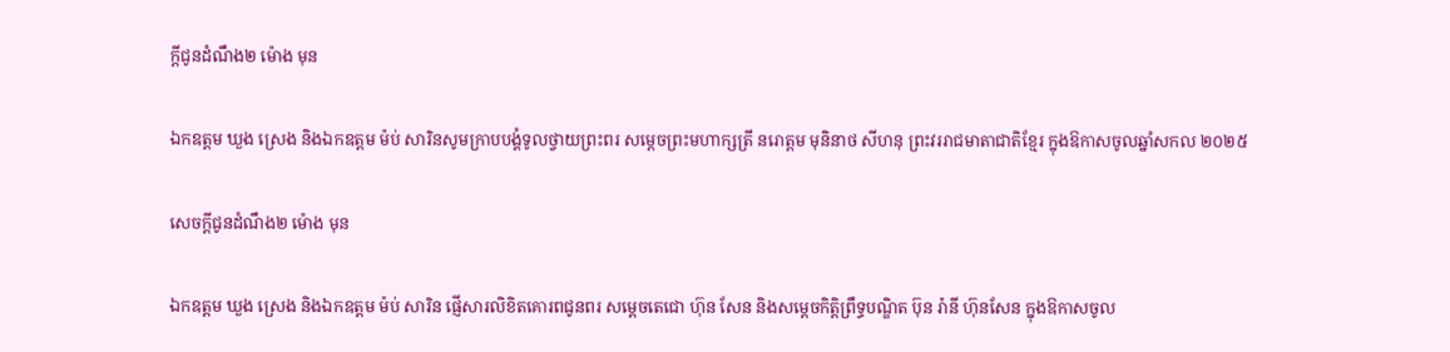ក្ដីជូនដំណឹង២ ម៉ោង មុន

ឯកឧត្តម ឃួង ស្រេង និងឯកឧត្ដម ម៉ប់ សារិនសូមក្រាបបង្គំទូលថ្វាយព្រះពរ សម្ដេចព្រះមហាក្សត្រី នរោត្ដម មុនិនាថ សីហនុ ព្រះវររាជមាតាជាតិខ្មែរ ក្នុងឱកាសចូលឆ្នាំសកល ២០២៥

សេចក្ដីជូនដំណឹង២ ម៉ោង មុន

ឯកឧត្តម ឃួង ស្រេង និងឯកឧត្ដម ម៉ប់ សារិន ផ្ញើសារលិខិតគោរពជូនពរ សម្ដេចតេជោ ហ៊ុន សែន និងសម្ដេចកិត្តិព្រឹទ្ធបណ្ឌិត ប៊ុន រ៉ានី ហ៊ុនសែន ក្នុងឱកាសចូល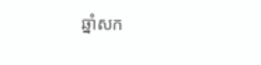ឆ្នាំសក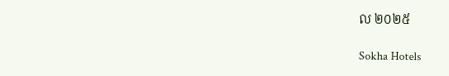ល ២០២៥

Sokha Hotels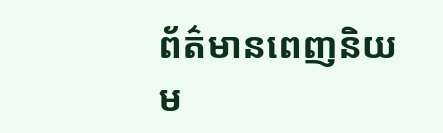ព័ត៌មានពេញនិយម